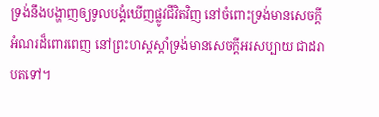ទ្រង់នឹងបង្ហាញឲ្យទូលបង្គំឃើញផ្លូវជីវិតវិញ នៅចំពោះទ្រង់មានសេចក្ដីអំណរដ៏ពោរពេញ នៅព្រះហស្តស្តាំទ្រង់មានសេចក្ដីអរសប្បាយ ជាដរាបតទៅ។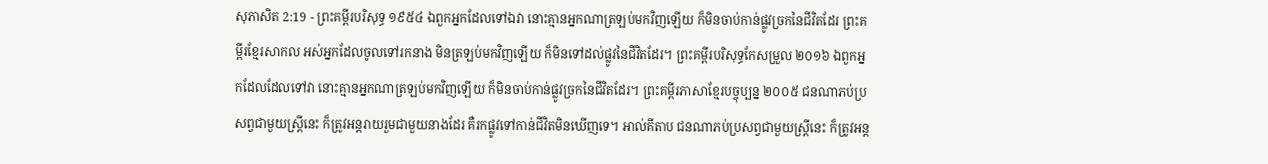សុភាសិត 2:19 - ព្រះគម្ពីរបរិសុទ្ធ ១៩៥៤ ឯពួកអ្នកដែលទៅឯវា នោះគ្មានអ្នកណាត្រឡប់មកវិញឡើយ ក៏មិនចាប់កាន់ផ្លូវច្រកនៃជីវិតដែរ ព្រះគម្ពីរខ្មែរសាកល អស់អ្នកដែលចូលទៅរកនាង មិនត្រឡប់មកវិញឡើយ ក៏មិនទៅដល់ផ្លូវនៃជីវិតដែរ។ ព្រះគម្ពីរបរិសុទ្ធកែសម្រួល ២០១៦ ឯពួកអ្នកដែលដែលទៅវា នោះគ្មានអ្នកណាត្រឡប់មកវិញឡើយ ក៏មិនចាប់កាន់ផ្លូវច្រកនៃជីវិតដែរ។ ព្រះគម្ពីរភាសាខ្មែរបច្ចុប្បន្ន ២០០៥ ជនណាភប់ប្រសព្វជាមួយស្ត្រីនេះ ក៏ត្រូវអន្តរាយរួមជាមួយនាងដែរ គឺរកផ្លូវទៅកាន់ជីវិតមិនឃើញទេ។ អាល់គីតាប ជនណាភប់ប្រសព្វជាមួយស្ត្រីនេះ ក៏ត្រូវអន្ត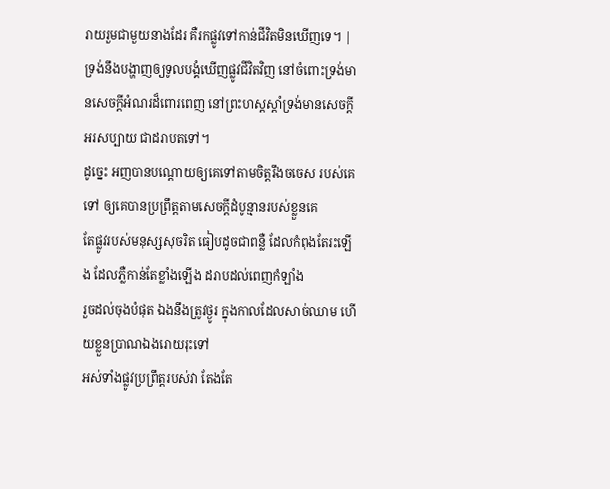រាយរួមជាមួយនាងដែរ គឺរកផ្លូវទៅកាន់ជីវិតមិនឃើញទេ។ |
ទ្រង់នឹងបង្ហាញឲ្យទូលបង្គំឃើញផ្លូវជីវិតវិញ នៅចំពោះទ្រង់មានសេចក្ដីអំណរដ៏ពោរពេញ នៅព្រះហស្តស្តាំទ្រង់មានសេចក្ដីអរសប្បាយ ជាដរាបតទៅ។
ដូច្នេះ អញបានបណ្តោយឲ្យគេទៅតាមចិត្តរឹងចចេស របស់គេទៅ ឲ្យគេបានប្រព្រឹត្តតាមសេចក្ដីដំបូន្មានរបស់ខ្លួនគេ
តែផ្លូវរបស់មនុស្សសុចរិត ធៀបដូចជាពន្លឺ ដែលកំពុងតែរះឡើង ដែលភ្លឺកាន់តែខ្លាំងឡើង ដរាបដល់ពេញកំឡាំង
រួចដល់ចុងបំផុត ឯងនឹងត្រូវថ្ងូរ ក្នុងកាលដែលសាច់ឈាម ហើយខ្លួនប្រាណឯងរោយរុះទៅ
អស់ទាំងផ្លូវប្រព្រឹត្តរបស់វា តែងតែ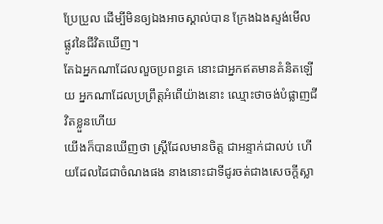ប្រែប្រួល ដើម្បីមិនឲ្យឯងអាចស្គាល់បាន ក្រែងឯងស្ទង់មើលផ្លូវនៃជីវិតឃើញ។
តែឯអ្នកណាដែលលួចប្រពន្ធគេ នោះជាអ្នកឥតមានគំនិតឡើយ អ្នកណាដែលប្រព្រឹត្តអំពើយ៉ាងនោះ ឈ្មោះថាចង់បំផ្លាញជីវិតខ្លួនហើយ
យើងក៏បានឃើញថា ស្ត្រីដែលមានចិត្ត ជាអន្ទាក់ជាលប់ ហើយដែលដៃជាចំណងផង នាងនោះជាទីជូរចត់ជាងសេចក្ដីស្លា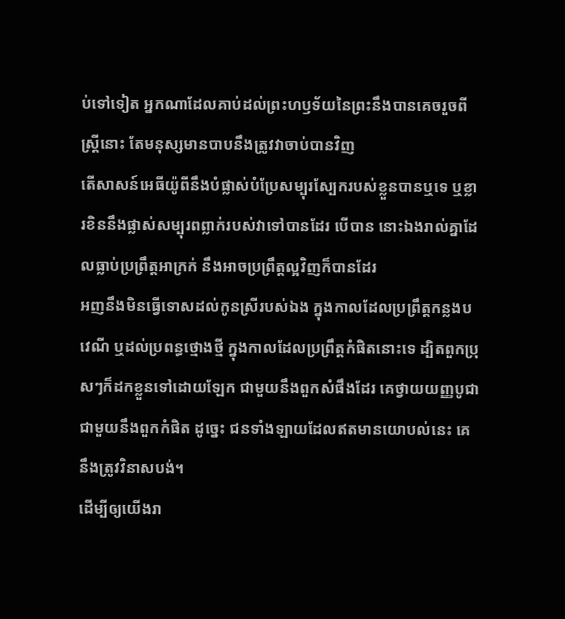ប់ទៅទៀត អ្នកណាដែលគាប់ដល់ព្រះហឫទ័យនៃព្រះនឹងបានគេចរួចពីស្ត្រីនោះ តែមនុស្សមានបាបនឹងត្រូវវាចាប់បានវិញ
តើសាសន៍អេធីយ៉ូពីនឹងបំផ្លាស់បំប្រែសម្បុរស្បែករបស់ខ្លួនបានឬទេ ឬខ្លារខិននឹងផ្លាស់សម្បុរពព្លាក់របស់វាទៅបានដែរ បើបាន នោះឯងរាល់គ្នាដែលធ្លាប់ប្រព្រឹត្តអាក្រក់ នឹងអាចប្រព្រឹត្តល្អវិញក៏បានដែរ
អញនឹងមិនធ្វើទោសដល់កូនស្រីរបស់ឯង ក្នុងកាលដែលប្រព្រឹត្តកន្លងបវេណី ឬដល់ប្រពន្ធថ្មោងថ្មី ក្នុងកាលដែលប្រព្រឹត្តកំផិតនោះទេ ដ្បិតពួកប្រុសៗក៏ដកខ្លួនទៅដោយឡែក ជាមួយនឹងពួកសំផឹងដែរ គេថ្វាយយញ្ញបូជាជាមួយនឹងពួកកំផិត ដូច្នេះ ជនទាំងឡាយដែលឥតមានយោបល់នេះ គេនឹងត្រូវវិនាសបង់។
ដើម្បីឲ្យយើងរា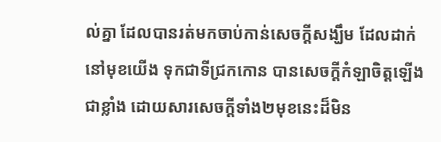ល់គ្នា ដែលបានរត់មកចាប់កាន់សេចក្ដីសង្ឃឹម ដែលដាក់នៅមុខយើង ទុកជាទីជ្រកកោន បានសេចក្ដីកំឡាចិត្តឡើងជាខ្លាំង ដោយសារសេចក្ដីទាំង២មុខនេះដ៏មិន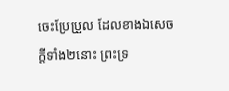ចេះប្រែប្រួល ដែលខាងឯសេចក្ដីទាំង២នោះ ព្រះទ្រ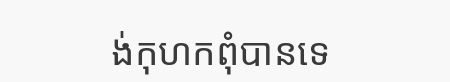ង់កុហកពុំបានទេ